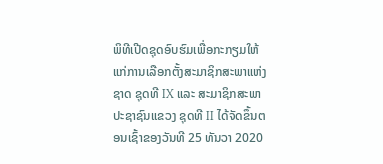ພິທີເປີດຊຸດອົບຮົມເພື່ອກະກຽມໃຫ້ແກ່ການເລືອກຕັ້ງສະມາຊິກສະພາແຫ່ງຊາດ ຊຸດທີ IX ແລະ ສະມາຊິກສະພາປະຊາຊົນແຂວງ ຊຸດທີ II ໄດ້ຈັດຂຶ້ນຕອນເຊົ້າຂອງວັນທີ 25 ທັນວາ 2020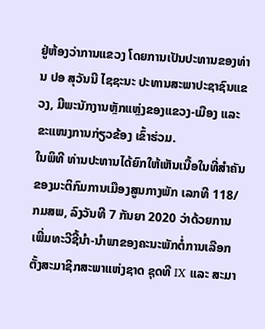ຢູ່ຫ້ອງວ່າການແຂວງ ໂດຍການເປັນປະທານຂອງທ່ານ ປອ ສຸວັນນີ ໄຊຊະນະ ປະທານສະພາປະຊາຊົນແຂວງ, ມີພະນັກງານຫຼັກແຫຼ່ງຂອງແຂວງ-ເມືອງ ແລະ ຂະແໜງການກ່ຽວຂ້ອງ ເຂົ້າຮ່ວມ.
ໃນພິທີ ທ່ານປະທານໄດ້ຍົກໃຫ້ເຫັນເນື້ອໃນທີ່ສຳຄັນຂອງມະຕິກົມການເມືອງສູນກາງພັກ ເລກທີ 118/ກມສພ, ລົງວັນທີ 7 ກັນຍາ 2020 ວ່າດ້ວຍການເພີ່ມທະວີຊີ້ນຳ-ນຳພາຂອງຄະນະພັກຕໍ່ການເລືອກຕັ້ງສະມາຊິກສະພາແຫ່ງຊາດ ຊຸດທີ IX ແລະ ສະມາ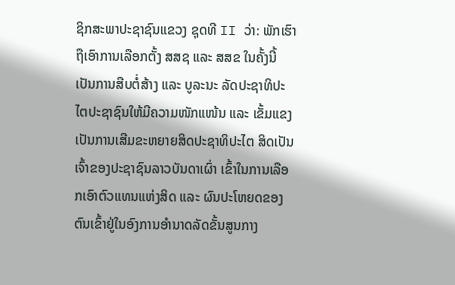ຊິກສະພາປະຊາຊົນແຂວງ ຊຸດທີ II ວ່າ: ພັກເຮົາຖືເອົາການເລືອກຕັ້ງ ສສຊ ແລະ ສສຂ ໃນຄັ້ງນີ້ ເປັນການສືບຕໍ່ສ້າງ ແລະ ບູລະນະ ລັດປະຊາທິປະໄຕປະຊາຊົນໃຫ້ມີຄວາມໜັກແໜ້ນ ແລະ ເຂັ້ມແຂງ ເປັນການເສີມຂະຫຍາຍສິດປະຊາທິປະໄຕ ສິດເປັນເຈົ້າຂອງປະຊາຊົນລາວບັນດາເຜົ່າ ເຂົ້າໃນການເລືອກເອົາຕົວແທນແຫ່ງສິດ ແລະ ຜົນປະໂຫຍດຂອງຕົນເຂົ້າຢູ່ໃນອົງການອຳນາດລັດຂັ້ນສູນກາງ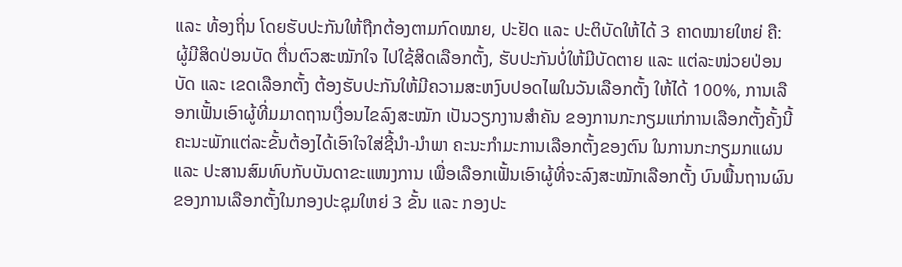ແລະ ທ້ອງຖິ່ນ ໂດຍຮັບປະກັນໃຫ້ຖືກຕ້ອງຕາມກົດໝາຍ, ປະຢັດ ແລະ ປະຕິບັດໃຫ້ໄດ້ 3 ຄາດໝາຍໃຫຍ່ ຄື: ຜູ້ມີສິດປ່ອນບັດ ຕື່ນຕົວສະໝັກໃຈ ໄປໃຊ້ສິດເລືອກຕັ້ງ, ຮັບປະກັນບໍ່ໃຫ້ມີບັດຕາຍ ແລະ ແຕ່ລະໜ່ວຍປ່ອນບັດ ແລະ ເຂດເລືອກຕັ້ງ ຕ້ອງຮັບປະກັນໃຫ້ມີຄວາມສະຫງົບປອດໄພໃນວັນເລືອກຕັ້ງ ໃຫ້ໄດ້ 100%, ການເລືອກເຟັ້ນເອົາຜູ້ທີ່ມມາດຖານເງື່ອນໄຂລົງສະໝັກ ເປັນວຽກງານສຳຄັນ ຂອງການກະກຽມແກ່ການເລືອກຕັ້ງຄັ້ງນີ້ ຄະນະພັກແຕ່ລະຂັ້ນຕ້ອງໄດ້ເອົາໃຈໃສ່ຊີ້ນຳ-ນຳພາ ຄະນະກຳມະການເລືອກຕັ້ງຂອງຕົນ ໃນການກະກຽມກແຜນ ແລະ ປະສານສົມທົບກັບບັນດາຂະແໜງການ ເພື່ອເລືອກເຟັ້ນເອົາຜູ້ທີ່ຈະລົງສະໝັກເລືອກຕັ້ງ ບົນພື້ນຖານຜົນຂອງການເລືອກຕັ້ງໃນກອງປະຊຸມໃຫຍ່ 3 ຂັ້ນ ແລະ ກອງປະ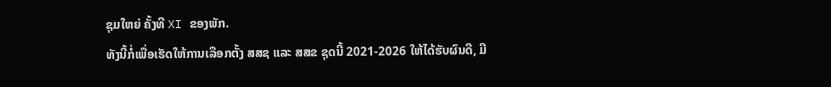ຊຸມໃຫຍ່ ຄັ້ງທີ XI ຂອງພັກ.
ທັງນີ້ກໍ່ເພື່ອເຮັດໃຫ້ການເລືອກຕັ້ງ ສສຊ ແລະ ສສຂ ຊຸດນີ້ 2021-2026 ໃຫ້ໄດ້ຮັບຜົນດີ, ມີ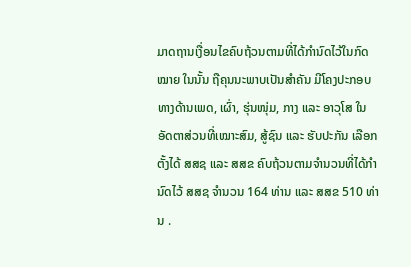ມາດຖານເງື່ອນໄຂຄົບຖ້ວນຕາມທີ່ໄດ້ກຳນົດໄວ້ໃນກົດໝາຍ ໃນນັ້ນ ຖືຄຸນນະພາບເປັນສຳຄັນ ມີໂຄງປະກອບທາງດ້ານເພດ, ເຜົ່າ, ຮຸ່ນໜຸ່ມ, ກາງ ແລະ ອາວຸໂສ ໃນອັດຕາສ່ວນທີ່ເໝາະສົມ, ສູ້ຊົນ ແລະ ຮັບປະກັນ ເລືອກຕັ້ງໄດ້ ສສຊ ແລະ ສສຂ ຄົບຖ້ວນຕາມຈຳນວນທີ່ໄດ້ກຳນົດໄວ້ ສສຊ ຈຳນວນ 164 ທ່ານ ແລະ ສສຂ 510 ທ່ານ .